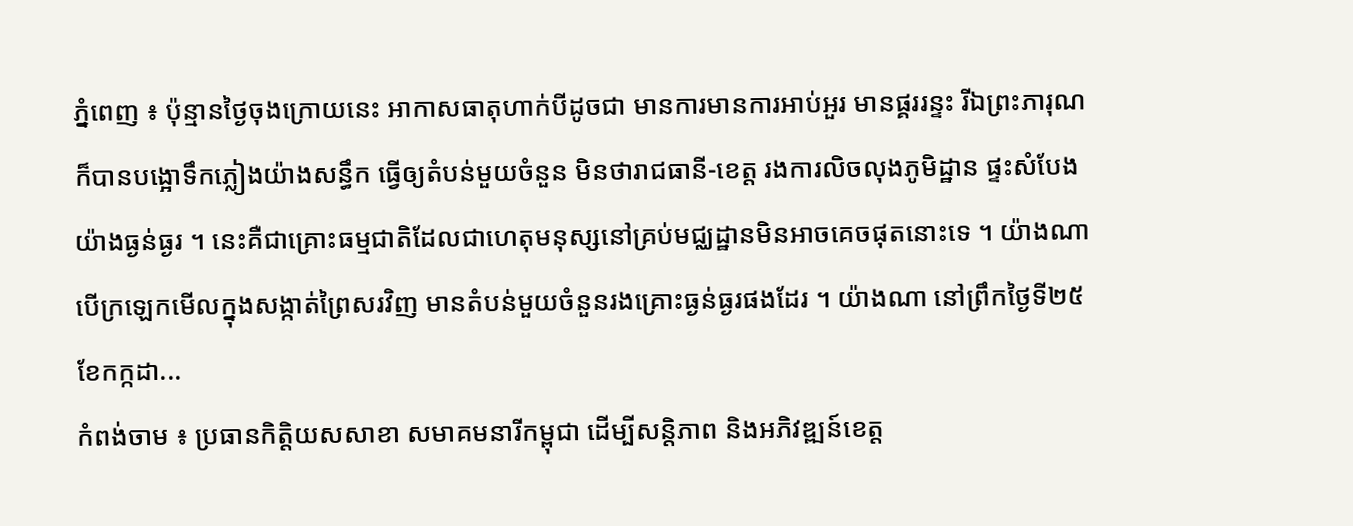ភ្នំពេញ ៖ ប៉ុន្មានថ្ងៃចុងក្រោយនេះ អាកាសធាតុហាក់បីដូចជា មានការមានការអាប់អួរ មានផ្គររន្ទះ រីឯព្រះភារុណក៏បានបង្អោទឹកភ្លៀងយ៉ាងសន្ធឹក ធ្វើឲ្យតំបន់មួយចំនួន មិនថារាជធានី-ខេត្ត រងការលិចលុងភូមិដ្ឋាន ផ្ទះសំបែង យ៉ាងធ្ងន់ធ្ងរ ។ នេះគឺជាគ្រោះធម្មជាតិដែលជាហេតុមនុស្សនៅគ្រប់មជ្ឈដ្ឋានមិនអាចគេចផុតនោះទេ ។ យ៉ាងណា បើក្រឡេកមើលក្នុងសង្កាត់ព្រៃសរវិញ មានតំបន់មួយចំនួនរងគ្រោះធ្ងន់ធ្ងរផងដែរ ។ យ៉ាងណា នៅព្រឹកថ្ងៃទី២៥ ខែកក្កដា...
កំពង់ចាម ៖ ប្រធានកិត្តិយសសាខា សមាគមនារីកម្ពុជា ដើម្បីសន្តិភាព និងអភិវឌ្ឍន៍ខេត្ត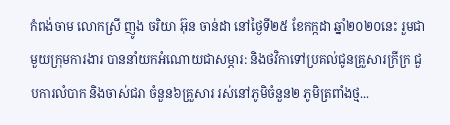កំពង់ចាម លោកស្រី ញូង ចរិយា អ៊ុន ចាន់ដា នៅថ្ងៃទី២៥ ខែកក្កដា ឆ្នាំ២០២០នេះ រួមជាមួយក្រុមការងារ បាននាំយកអំណោយជាសម្ភារ: និងថវិកាទៅប្រគល់ជូនគ្រួសារក្រីក្រ ជួបការលំបាក និងចាស់ជរា ចំនួន៦គ្រួសារ រស់នៅភូមិចំនួន២ ភូមិត្រពាំងថ្ម...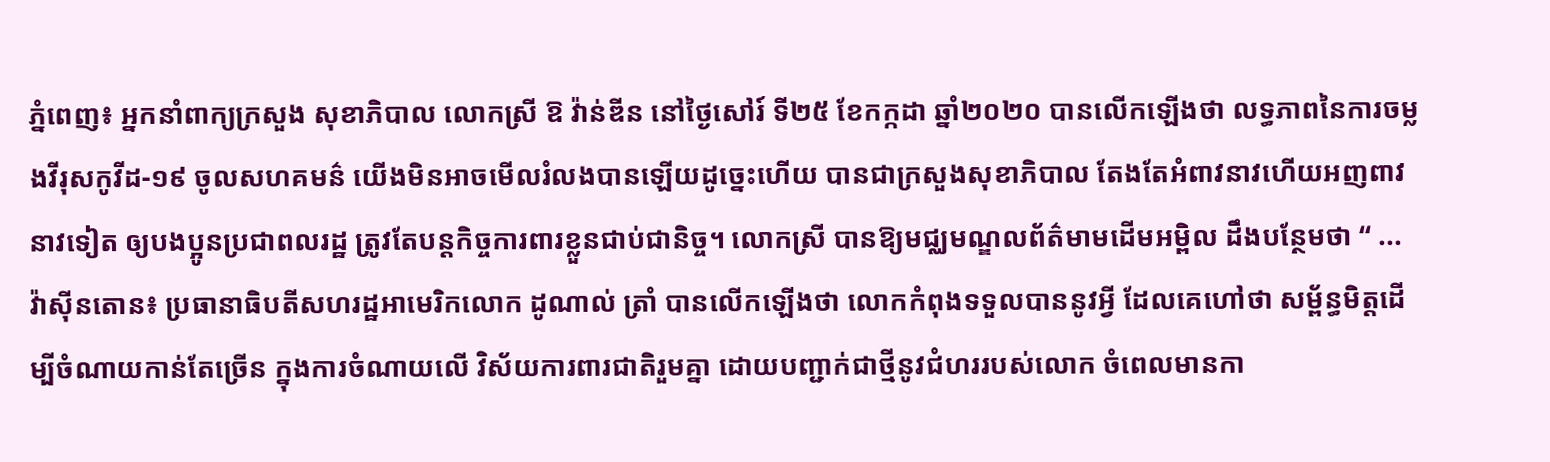ភ្នំពេញ៖ អ្នកនាំពាក្យក្រសួង សុខាភិបាល លោកស្រី ឱ វ៉ាន់ឌីន នៅថ្ងៃសៅរ៍ ទី២៥ ខែកក្កដា ឆ្នាំ២០២០ បានលើកឡើងថា លទ្ធភាពនៃការចម្លងវីរុសកូវីដ-១៩ ចូលសហគមន៌ យេីងមិនអាចមេីលរំលងបានឡេីយដូច្នេះហេីយ បានជាក្រសួងសុខាភិបាល តែងតែអំពាវនាវហេីយអញពាវនាវទៀត ឲ្យបងប្អូនប្រជាពលរដ្ឋ ត្រូវតែបន្តកិច្ចការពារខ្លួនជាប់ជានិច្ច។ លោកស្រី បានឱ្យមជ្ឈមណ្ឌលព័ត៌មាមដើមអម្ពិល ដឹងបន្ថែមថា “ ...
វ៉ាស៊ីនតោន៖ ប្រធានាធិបតីសហរដ្ឋអាមេរិកលោក ដូណាល់ ត្រាំ បានលើកឡើងថា លោកកំពុងទទួលបាននូវអ្វី ដែលគេហៅថា សម្ព័ន្ធមិត្តដើម្បីចំណាយកាន់តែច្រើន ក្នុងការចំណាយលើ វិស័យការពារជាតិរួមគ្នា ដោយបញ្ជាក់ជាថ្មីនូវជំហររបស់លោក ចំពេលមានកា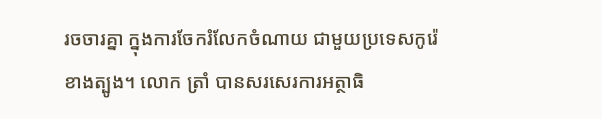រចចារគ្នា ក្នុងការចែករំលែកចំណាយ ជាមួយប្រទេសកូរ៉េខាងត្បូង។ លោក ត្រាំ បានសរសេរការអត្ថាធិ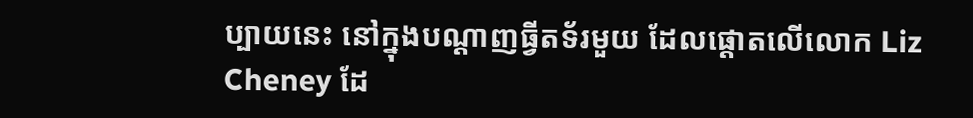ប្បាយនេះ នៅក្នុងបណ្ដាញធ្វីតទ័រមួយ ដែលផ្តោតលើលោក Liz Cheney ដែ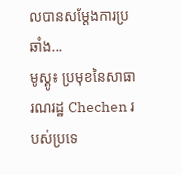លបានសម្តែងការប្រឆាំង...
មូស្គូ៖ ប្រមុខនៃសាធារណរដ្ឋ Chechen របស់ប្រទេ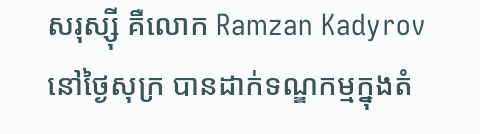សរុស្ស៊ី គឺលោក Ramzan Kadyrov នៅថ្ងៃសុក្រ បានដាក់ទណ្ឌកម្មក្នុងតំ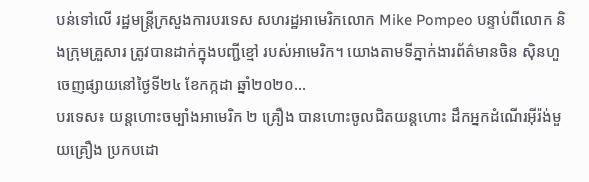បន់ទៅលើ រដ្ឋមន្រ្តីក្រសួងការបរទេស សហរដ្ឋអាមេរិកលោក Mike Pompeo បន្ទាប់ពីលោក និងក្រុមគ្រួសារ ត្រូវបានដាក់ក្នុងបញ្ជីខ្មៅ របស់អាមេរិក។ យោងតាមទីភ្នាក់ងារព័ត៌មានចិន ស៊ិនហួ ចេញផ្សាយនៅថ្ងៃទី២៤ ខែកក្កដា ឆ្នាំ២០២០...
បរទេស៖ យន្តហោះចម្បាំងអាមេរិក ២ គ្រឿង បានហោះចូលជិតយន្តហោះ ដឹកអ្នកដំណើរអ៊ីរ៉ង់មួយគ្រឿង ប្រកបដោ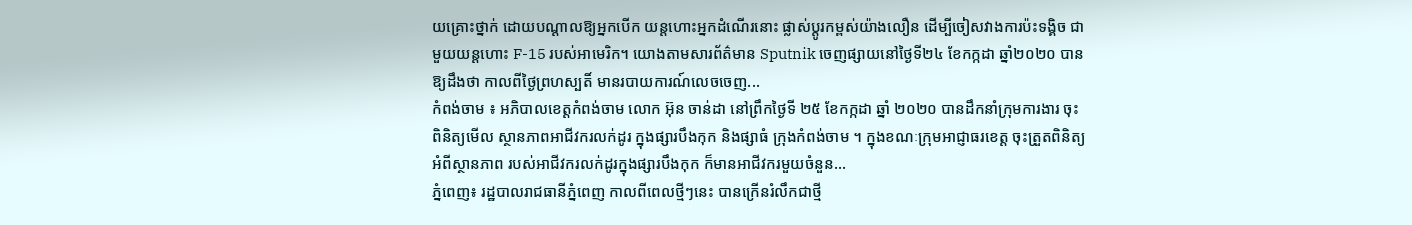យគ្រោះថ្នាក់ ដោយបណ្តាលឱ្យអ្នកបើក យន្តហោះអ្នកដំណើរនោះ ផ្លាស់ប្តូរកម្ពស់យ៉ាងលឿន ដើម្បីចៀសវាងការប៉ះទង្គិច ជាមួយយន្តហោះ F-15 របស់អាមេរិក។ យោងតាមសារព័ត៌មាន Sputnik ចេញផ្សាយនៅថ្ងៃទី២៤ ខែកក្កដា ឆ្នាំ២០២០ បានឱ្យដឹងថា កាលពីថ្ងៃព្រហស្បតិ៍ មានរបាយការណ៍លេចចេញ...
កំពង់ចាម ៖ អភិបាលខេត្តកំពង់ចាម លោក អ៊ុន ចាន់ដា នៅព្រឹកថ្ងៃទី ២៥ ខែកក្កដា ឆ្នាំ ២០២០ បានដឹកនាំក្រុមការងារ ចុះពិនិត្យមើល ស្ថានភាពអាជីវករលក់ដូរ ក្នុងផ្សារបឹងកុក និងផ្សាធំ ក្រុងកំពង់ចាម ។ ក្នុងខណៈក្រុមអាជ្ញាធរខេត្ត ចុះត្រួតពិនិត្យអំពីស្ថានភាព របស់អាជីវករលក់ដូរក្នុងផ្សារបឹងកុក ក៏មានអាជីវករមួយចំនួន...
ភ្នំពេញ៖ រដ្ឋបាលរាជធានីភ្នំពេញ កាលពីពេលថ្មីៗនេះ បានក្រើនរំលឹកជាថ្មី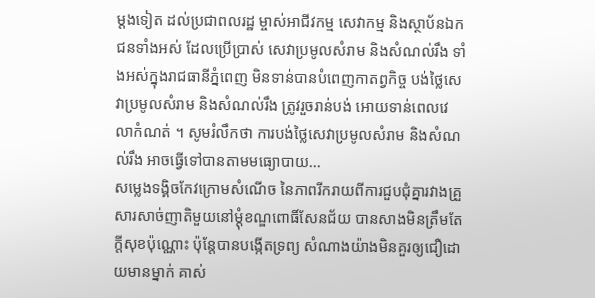ម្តងទៀត ដល់ប្រជាពលរដ្ឋ ម្ចាស់អាជីវកម្ម សេវាកម្ម និងស្ថាប័នឯកជនទាំងអស់ ដែលប្រើប្រាស់ សេវាប្រមូលសំរាម និងសំណល់រឹង ទាំងអស់ក្នុងរាជធានីភ្នំពេញ មិនទាន់បានបំពេញកាតព្វកិច្ច បង់ថ្លៃសេវាប្រមូលសំរាម និងសំណល់រឹង ត្រូវរួចរាន់បង់ អោយទាន់ពេលវេលាកំណត់ ។ សូមរំលឹកថា ការបង់ថ្លៃសេវាប្រមូលសំរាម និងសំណល់រឹង អាចធ្វើទៅបានតាមមធ្យោបាយ...
សម្លេងទង្គិចកែវក្រោមសំណើច នៃភាពរីករាយពីការជួបជុំគ្នារវាងគ្រួសារសាច់ញាតិមួយនៅម្តុំខណ្ឌពោធិ៍សែនជ័យ បានសាងមិនត្រឹមតែ ក្តីសុខប៉ុណ្ណោះ ប៉ុន្តែបានបង្កើតទ្រព្យ សំណាងយ៉ាងមិនគួរឲ្យជឿដោយមានម្នាក់ គាស់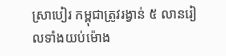ស្រាបៀរ កម្ពុជាត្រូវរង្វាន់ ៥ លានរៀលទាំងយប់ម៉ោង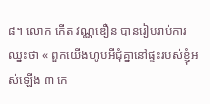៨។ លោក កើត វណ្ណឌឿន បានរៀបរាប់ការឈ្នះថា « ពួកយើងហូបអីជុំគ្នានៅផ្ទះរបស់ខ្ញុំអស់ឡើង ៣ កេ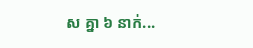ស គ្នា ៦ នាក់...